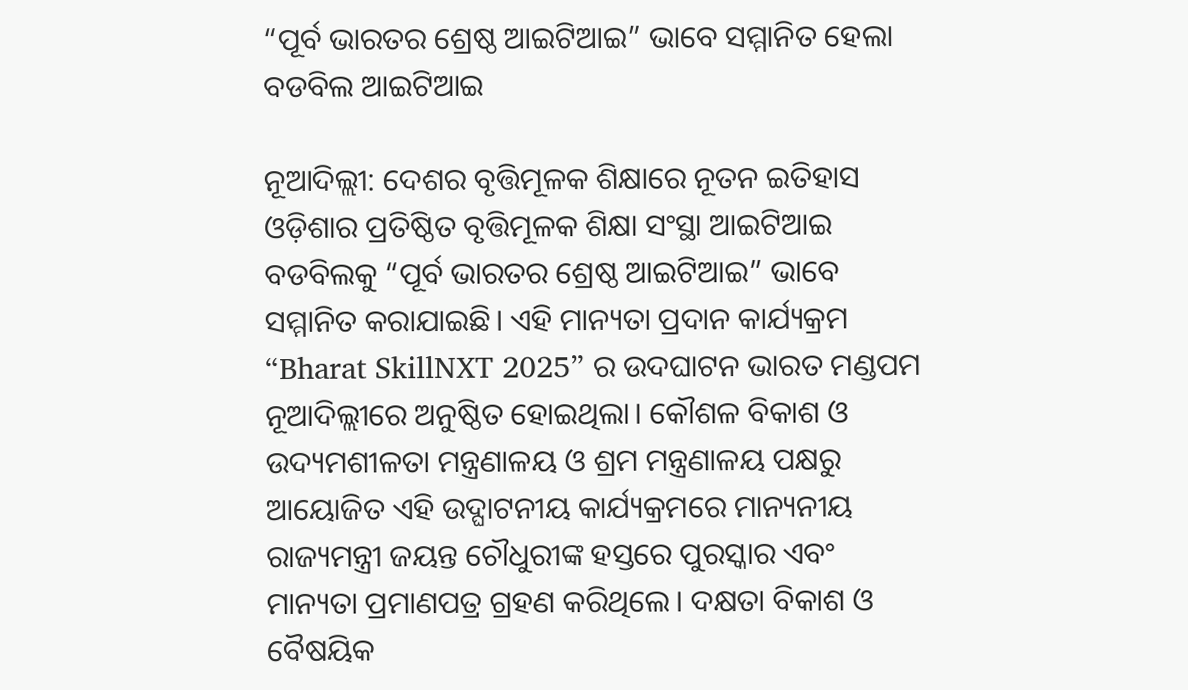“ପୂର୍ବ ଭାରତର ଶ୍ରେଷ୍ଠ ଆଇଟିଆଇ” ଭାବେ ସମ୍ମାନିତ ହେଲା ବଡବିଲ ଆଇଟିଆଇ

ନୂଆଦିଲ୍ଲୀ: ଦେଶର ବୃତ୍ତିମୂଳକ ଶିକ୍ଷାରେ ନୂତନ ଇତିହାସ ଓଡ଼ିଶାର ପ୍ରତିଷ୍ଠିତ ବୃତ୍ତିମୂଳକ ଶିକ୍ଷା ସଂସ୍ଥା ଆଇଟିଆଇ ବଡବିଲକୁ “ପୂର୍ବ ଭାରତର ଶ୍ରେଷ୍ଠ ଆଇଟିଆଇ” ଭାବେ ସମ୍ମାନିତ କରାଯାଇଛି। ଏହି ମାନ୍ୟତା ପ୍ରଦାନ କାର୍ଯ୍ୟକ୍ରମ “Bharat SkillNXT 2025” ର ଉଦଘାଟନ ଭାରତ ମଣ୍ଡପମ ନୂଆଦିଲ୍ଲୀରେ ଅନୁଷ୍ଠିତ ହୋଇଥିଲା। କୌଶଳ ବିକାଶ ଓ ଉଦ୍ୟମଶୀଳତା ମନ୍ତ୍ରଣାଳୟ ଓ ଶ୍ରମ ମନ୍ତ୍ରଣାଳୟ ପକ୍ଷରୁ ଆୟୋଜିତ ଏହି ଉଦ୍ଘାଟନୀୟ କାର୍ଯ୍ୟକ୍ରମରେ ମାନ୍ୟନୀୟ ରାଜ୍ୟମନ୍ତ୍ରୀ ଜୟନ୍ତ ଚୌଧୁରୀଙ୍କ ହସ୍ତରେ ପୁରସ୍କାର ଏବଂ ମାନ୍ୟତା ପ୍ରମାଣପତ୍ର ଗ୍ରହଣ କରିଥିଲେ। ଦକ୍ଷତା ବିକାଶ ଓ ବୈଷୟିକ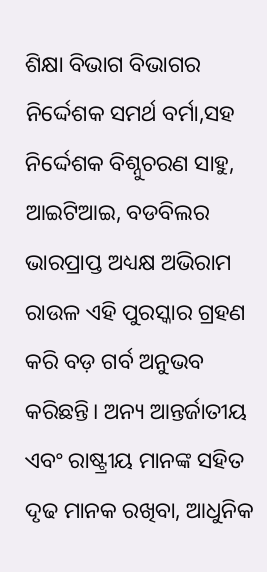ଶିକ୍ଷା ବିଭାଗ ବିଭାଗର ନିର୍ଦ୍ଦେଶକ ସମର୍ଥ ବର୍ମା,ସହ ନିର୍ଦ୍ଦେଶକ ବିଶ୍ନୁଚରଣ ସାହୁ, ଆଇଟିଆଇ, ବଡବିଲର ଭାରପ୍ରାପ୍ତ ଅଧ୍ୟକ୍ଷ ଅଭିରାମ ରାଉଳ ଏହି ପୁରସ୍କାର ଗ୍ରହଣ କରି ବଡ଼ ଗର୍ବ ଅନୁଭବ କରିଛନ୍ତି। ଅନ୍ୟ ଆନ୍ତର୍ଜାତୀୟ ଏବଂ ରାଷ୍ଟ୍ରୀୟ ମାନଙ୍କ ସହିତ ଦୃଢ ମାନକ ରଖିବା, ଆଧୁନିକ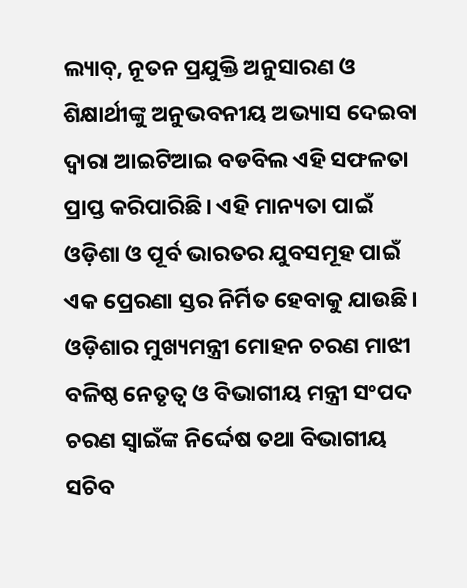ଲ୍ୟାବ୍, ନୂତନ ପ୍ରଯୁକ୍ତି ଅନୁସାରଣ ଓ ଶିକ୍ଷାର୍ଥୀଙ୍କୁ ଅନୁଭବନୀୟ ଅଭ୍ୟାସ ଦେଇବା ଦ୍ୱାରା ଆଇଟିଆଇ ବଡବିଲ ଏହି ସଫଳତା ପ୍ରାପ୍ତ କରିପାରିଛି। ଏହି ମାନ୍ୟତା ପାଇଁ ଓଡ଼ିଶା ଓ ପୂର୍ବ ଭାରତର ଯୁବସମୂହ ପାଇଁ ଏକ ପ୍ରେରଣା ସ୍ତର ନିର୍ମିତ ହେବାକୁ ଯାଉଛି। ଓଡ଼ିଶାର ମୁଖ୍ୟମନ୍ତ୍ରୀ ମୋହନ ଚରଣ ମାଝୀ ବଳିଷ୍ଠ ନେତୃତ୍ୱ ଓ ବିଭାଗୀୟ ମନ୍ତ୍ରୀ ସଂପଦ ଚରଣ ସ୍ୱାଇଁଙ୍କ ନିର୍ଦ୍ଦେଷ ତଥା ବିଭାଗୀୟ ସଚିବ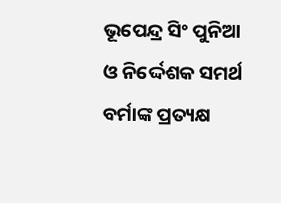ଭୂପେନ୍ଦ୍ର ସିଂ ପୁନିଆ ଓ ନିର୍ଦ୍ଦେଶକ ସମର୍ଥ ବର୍ମାଙ୍କ ପ୍ରତ୍ୟକ୍ଷ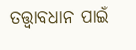ତତ୍ତ୍ଵାବଧାନ ପାଇଁ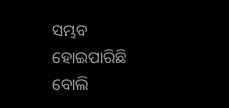ସମ୍ଭବ ହୋଇପାରିଛି ବୋଲି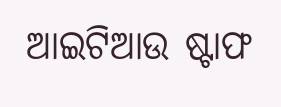ଆଇଟିଆଉ ଷ୍ଟାଫ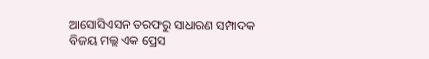ଆସୋସିଏସନ ତରଫରୁ ସାଧାରଣ ସମ୍ପାଦକ ବିଜୟ ମଲ୍ଲ ଏକ ପ୍ରେସ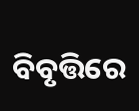ବିବୃତ୍ତିରେ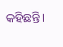କହିଛନ୍ତି।